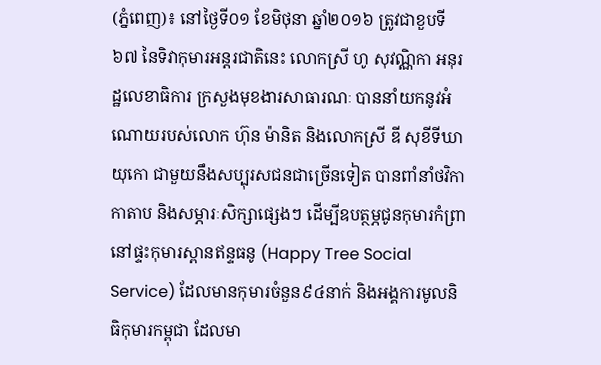(ភ្នំពេញ)៖ នៅថ្ងៃទី០១ ខែមិថុនា ឆ្នាំ២០១៦ ត្រូវជាខួបទី៦៧ នៃទិវាកុមារអន្តរជាតិនេះ លោកស្រី ហូ សុវណ្ណិកា អនុរដ្ឋលេខាធិការ ក្រសួងមុខងារសាធារណៈ បាននាំយកនូវអំណោយរបស់លោក ហ៊ុន ម៉ានិត និងលោកស្រី ឌី សុខីទីឃាយុកោ ជាមួយនឹងសប្បុរសជនជាច្រើនទៀត បានពាំនាំថវិកា កាតាប និងសម្ភារៈសិក្សាផ្សេងៗ ដើម្បីឧបត្ថម្ភជូនកុមារកំព្រា នៅផ្ទះកុមារស្ពានឥន្ទធនូ (Happy Tree Social Service) ដែលមានកុមារចំនួន៩៤នាក់ និងអង្គការមូលនិធិកុមារកម្ពុជា ដែលមា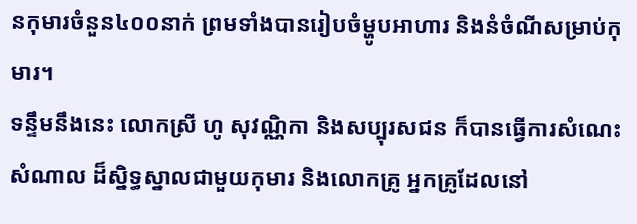នកុមារចំនួន៤០០នាក់ ព្រមទាំងបានរៀបចំម្ហូបអាហារ និងនំចំណីសម្រាប់កុមារ។
ទន្ទឹមនឹងនេះ លោកស្រី ហូ សុវណ្ណិកា និងសប្បុរសជន ក៏បានធ្វើការសំណេះសំណាល ដ៏ស្និទ្ធស្នាលជាមួយកុមារ និងលោកគ្រូ អ្នកគ្រូដែលនៅ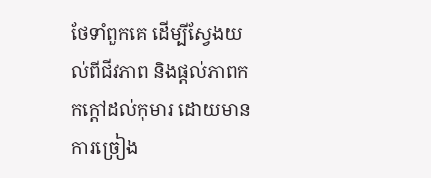ថែទាំពួកគេ ដើម្បីស្វែងយល់ពីជីវភាព និងផ្តល់ភាពកកក្តៅដល់កុមារ ដោយមានការច្រៀង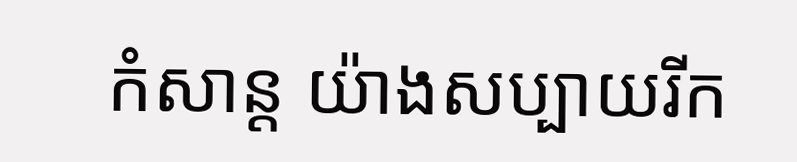កំសាន្ត យ៉ាងសប្បាយរីក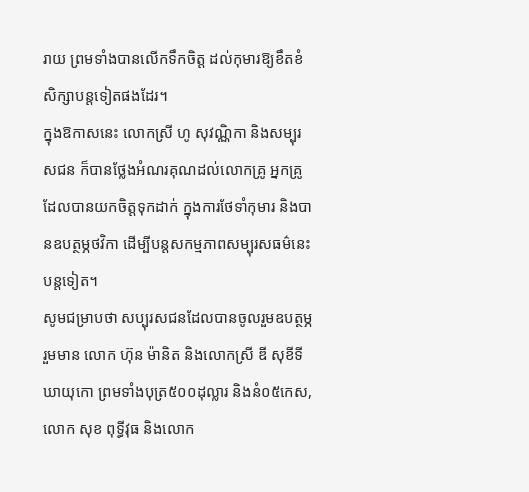រាយ ព្រមទាំងបានលើកទឹកចិត្ត ដល់កុមារឱ្យខឹតខំសិក្សាបន្តទៀតផងដែរ។
ក្នុងឱកាសនេះ លោកស្រី ហូ សុវណ្ណិកា និងសម្បុរសជន ក៏បានថ្លែងអំណរគុណដល់លោកគ្រូ អ្នកគ្រូ ដែលបានយកចិត្តទុកដាក់ ក្នុងការថែទាំកុមារ និងបានឧបត្ថម្ភថវិកា ដើម្បីបន្តសកម្មភាពសម្បុរសធម៌នេះបន្តទៀត។
សូមជម្រាបថា សប្បុរសជនដែលបានចូលរួមឧបត្ថម្ភរួមមាន លោក ហ៊ុន ម៉ានិត និងលោកស្រី ឌី សុខីទីឃាយុកោ ព្រមទាំងបុត្រ៥០០ដុល្លារ និងនំ០៥កេស, លោក សុខ ពុទ្ធីវុធ និងលោក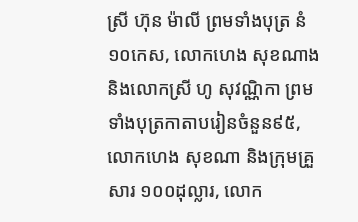ស្រី ហ៊ុន ម៉ាលី ព្រមទាំងបុត្រ នំ១០កេស, លោកហេង សុខណាង និងលោកស្រី ហូ សុវណ្ណិកា ព្រមទាំងបុត្រកាតាបរៀនចំនួន៩៥, លោកហេង សុខណា និងក្រុមគ្រួសារ ១០០ដុល្លារ, លោក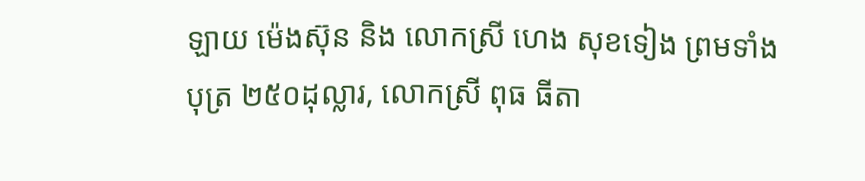ឡាយ ម៉េងស៊ុន និង លោកស្រី ហេង សុខទៀង ព្រមទាំងបុត្រ ២៥០ដុល្លារ, លោកស្រី ពុធ ធីតា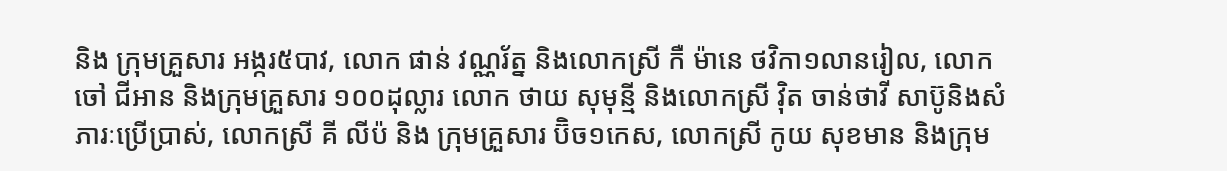និង ក្រុមគ្រួសារ អង្ករ៥បាវ, លោក ផាន់ វណ្ណរ័ត្ន និងលោកស្រី កឺ ម៉ានេ ថវិកា១លានរៀល, លោក ចៅ ជីអាន និងក្រុមគ្រួសារ ១០០ដុល្លារ លោក ថាយ សុមុន្មី និងលោកស្រី វ៉ិត ចាន់ថាវី សាប៊ូនិងសំភារៈប្រើប្រាស់, លោកស្រី គី លីប៉ និង ក្រុមគ្រួសារ ប៊ិច១កេស, លោកស្រី កូយ សុខមាន និងក្រុម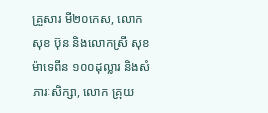គ្រួសារ មី២០កេស, លោក សុខ ប៊ុន និងលោកស្រី សុខ ម៉ាទេពីន ១០០ដុល្លារ និងសំភារៈសិក្សា, លោក គ្រុយ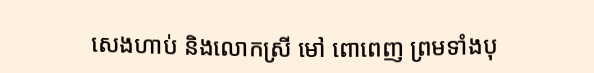សេងហាប់ និងលោកស្រី មៅ ពោពេញ ព្រមទាំងបុ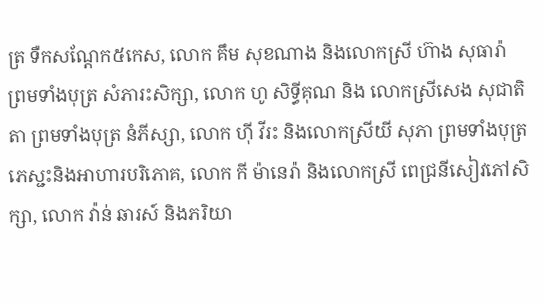ត្រ ទឺកសណ្តែក៥កេស, លោក គឹម សុខណាង និងលោកស្រី ហ៊ាង សុធារ៉ា ព្រមទាំងបុត្រ សំភារះសិក្សា, លោក ហូ សិទ្ធីគុណ និង លោកស្រីសេង សុជាតិតា ព្រមទាំងបុត្រ នំភីស្សា, លោក ហ៊ី វីរះ និងលោកស្រីយី សុភា ព្រមទាំងបុត្រ ភេស្ជះនិងអាហារបរិភោគ, លោក កី ម៉ានេរ៉ា និងលោកស្រី ពេជ្រនីសៀវភៅសិក្សា, លោក វ៉ាន់ ឆារស៍ និងភរិយា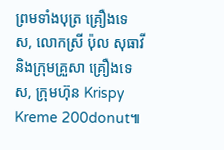ព្រមទាំងបុត្រ គ្រឿងទេស, លោកស្រី ប៉ុល សុធាវី និងក្រុមគ្រួសា គ្រឿងទេស, ក្រុមហ៊ុន Krispy Kreme 200donut៕